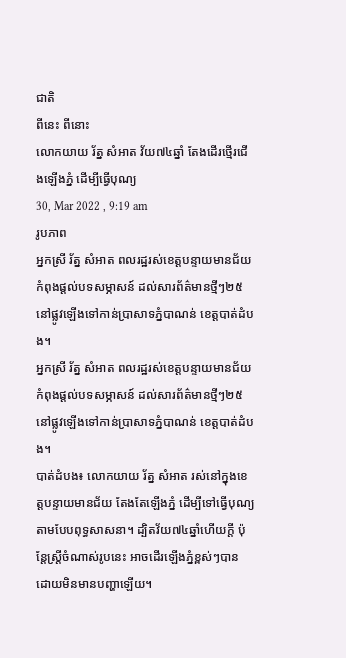ជាតិ
ពីនេះ ពីនោះ
លោកយាយ រ័ត្ន សំអាត វ័យ៧៤ឆ្នាំ តែងដើរថ្មើរជើងឡើងភ្នំ ដើម្បីធ្វើបុណ្យ
30, Mar 2022 , 9:19 am
រូបភាព
អ្នកស្រី រ័ត្ន សំអាត ពលរដ្ឋរស់ខេត្តបន្ទាយមានជ័យ កំពុងផ្ដល់បទសម្ភាសន៍ ដល់សារព័ត៌មានថ្មីៗ២៥ នៅផ្លូវឡើងទៅកាន់ប្រាសាទភ្នំបាណន់ ខេត្តបាត់ដំបង។
អ្នកស្រី រ័ត្ន សំអាត ពលរដ្ឋរស់ខេត្តបន្ទាយមានជ័យ កំពុងផ្ដល់បទសម្ភាសន៍ ដល់សារព័ត៌មានថ្មីៗ២៥ នៅផ្លូវឡើងទៅកាន់ប្រាសាទភ្នំបាណន់ ខេត្តបាត់ដំបង។
បាត់ដំបង៖ លោកយាយ រ័ត្ន សំអាត រស់នៅក្នុងខេត្តបន្ទាយមានជ័យ តែងតែឡើងភ្នំ ដើម្បីទៅធ្វើបុណ្យតាមបែបពុទ្ធសាសនា។ ដ្បិតវ័យ៧៤ឆ្នាំហើយក្តី ប៉ុន្តែស្ត្រីចំណាស់រូបនេះ អាចដើរឡើងភ្នំខ្ពស់ៗបាន ដោយមិនមានបញ្ហាឡើយ។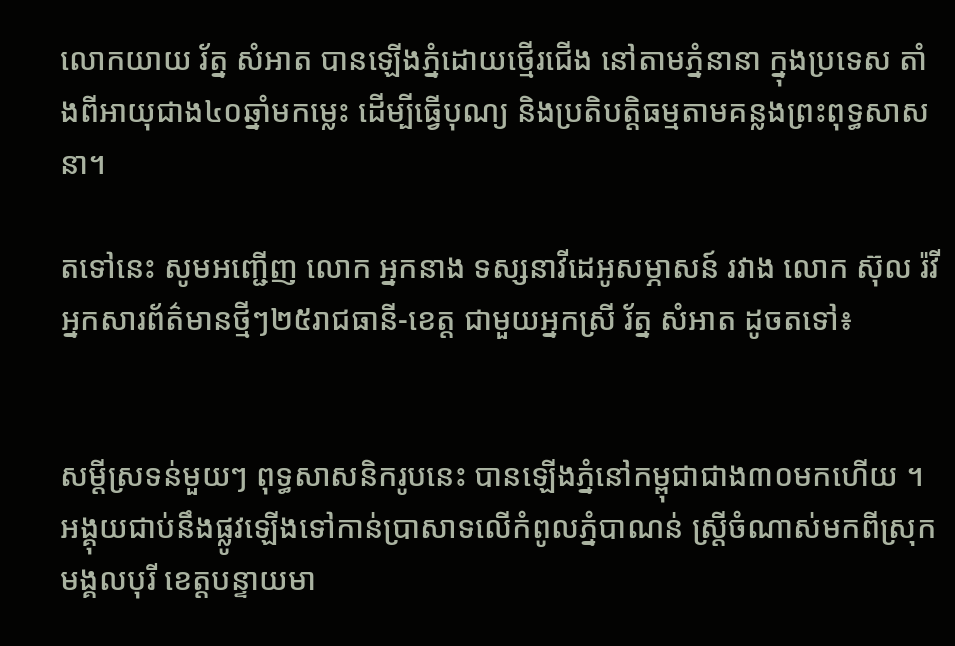លោកយាយ រ័ត្ន សំអាត បានឡើងភ្នំដោយថ្មើរជើង នៅតាមភ្នំនានា ក្នុងប្រទេស តាំងពីអាយុជាង៤០ឆ្នាំមកម្លេះ ដើម្បីធ្វើបុណ្យ និងប្រតិបត្តិធម្មតាមគន្លងព្រះពុទ្ធសាសនា។

តទៅនេះ សូមអញ្ជើញ លោក អ្នកនាង ទស្សនាវីដេអូសម្ភាសន៍ រវាង លោក ស៊ុល រ៉វី អ្នកសារព័ត៌មានថ្មីៗ២៥រាជធានី-ខេត្ត ជាមួយអ្នកស្រី រ័ត្ន សំអាត ដូចតទៅ៖


សម្ដីស្រទន់មួយៗ ពុទ្ធសាសនិករូបនេះ បានឡើងភ្នំនៅកម្ពុជាជាង៣០មកហើយ ។ អង្គុយជាប់នឹងផ្លូវឡើងទៅកាន់ប្រាសាទលើកំពូលភ្នំបាណន់ ស្ត្រីចំណាស់មកពីស្រុកមង្គលបុរី ខេត្តបន្ទាយមា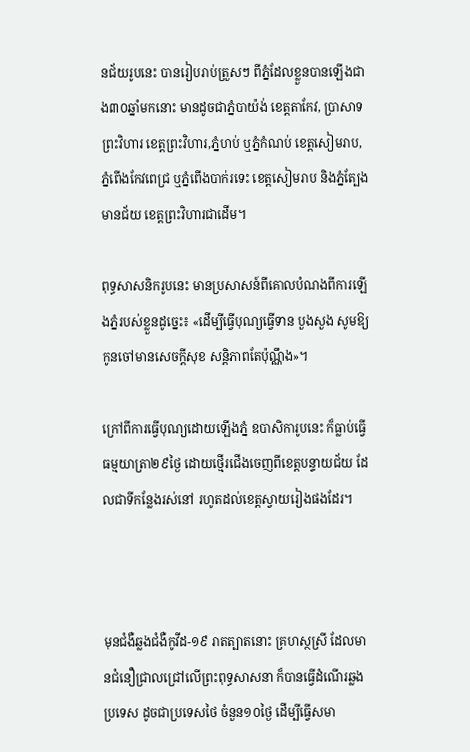នជ័យរូបនេះ បានរៀបរាប់ត្រួសៗ ពីភ្នំដែលខ្លួនបានឡើងជាង៣០ឆ្នាំមកនោះ មានដូចជាភ្នំបាយ៉ង់ ខេត្តតាកែវ, ប្រាសាទព្រះវិហារ ខេត្តព្រះវិហារ,ភ្នំហប់ ឬភ្នំកំណប់ ខេត្តសៀមរាប, ភ្នំពើងកែវពេជ្រ ឬភ្នំពើងបាក់រទេះ ខេត្តសៀមរាប និងភ្នំត្បែងមានជ័យ ខេត្តព្រះវិហារជាដើម។

ពុទ្ធសាសនិករូបនេះ មានប្រសាសន៍ពីគោលបំណងពីការឡើងភ្នំរបស់ខ្លួនដូច្នេះ៖ «ដើម្បីធ្វើបុណ្យធ្វើទាន បួងសួង សូមឱ្យកូនចៅមានសេចក្ដីសុខ សន្តិភាពតែប៉ុណ្ណឹង»។

ក្រៅពីការធ្វើបុណ្យដោយឡើងភ្នំ ឧបាសិការូបនេះ ក៏ធ្លាប់ធ្វើធម្មយាត្រា២៩ថ្ងៃ ដោយថ្មើរជើងចេញពីខេត្តបន្ទាយជ័យ ដែលជាទីកន្លែងរស់នៅ រហូតដល់ខេត្តស្វាយរៀងផងដែរ។



មុនជំងឺឆ្លងជំងឺកូវីដ-១៩ រាតត្បាតនោះ គ្រហស្ថស្រី ដែលមានជំនឿជ្រាលជ្រៅលើព្រះពុទ្ធសាសនា ក៏បានធ្វើដំណើរឆ្លងប្រទេស ដូចជាប្រទេសថៃ ចំនួន១០ថ្ងៃ ដើម្បីធ្វើសមា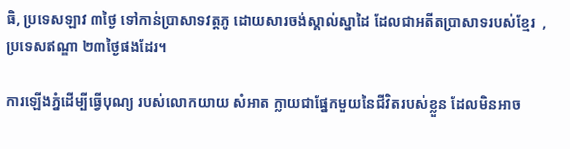ធិ, ប្រទេសឡាវ ៣ថ្ងៃ ទៅកាន់ប្រាសាទវត្តភូ ដោយសារចង់ស្គាល់ស្នាដៃ ដែលជាអតីតប្រាសាទរបស់ខ្មែរ  ,ប្រទេសឥណ្ឌា ២៣ថ្ងៃផងដែរ។

ការឡើងភ្នំដើម្បីធ្វើបុណ្យ របស់លោកយាយ សំអាត ក្លាយជាផ្នែកមួយនៃជីវិតរបស់ខ្លួន ដែលមិនអាច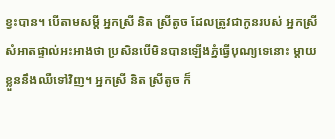ខ្វះបាន។ បើតាមសម្ដី អ្នកស្រី និត ស្រីតូច ដែលត្រូវជាកូនរបស់ អ្នកស្រី សំអាតផ្ទាល់អះអាងថា ប្រសិនបើមិនបានឡើងភ្នំធ្វើបុណ្យទេនោះ ម្ដាយខ្លួននឹងឈឺទៅវិញ។ អ្នកស្រី និត ស្រីតូច ក៏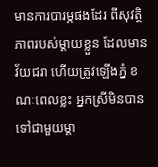មានការបារម្ភផងដែរ ពីសុវត្ថិភាពរបស់ម្ដាយខ្លួន ដែលមានវ័យជរា ហើយត្រូវឡើងភ្នំ ខណៈពេលខ្លះ អ្នកស្រីមិនបានទៅជាមួយម្ដា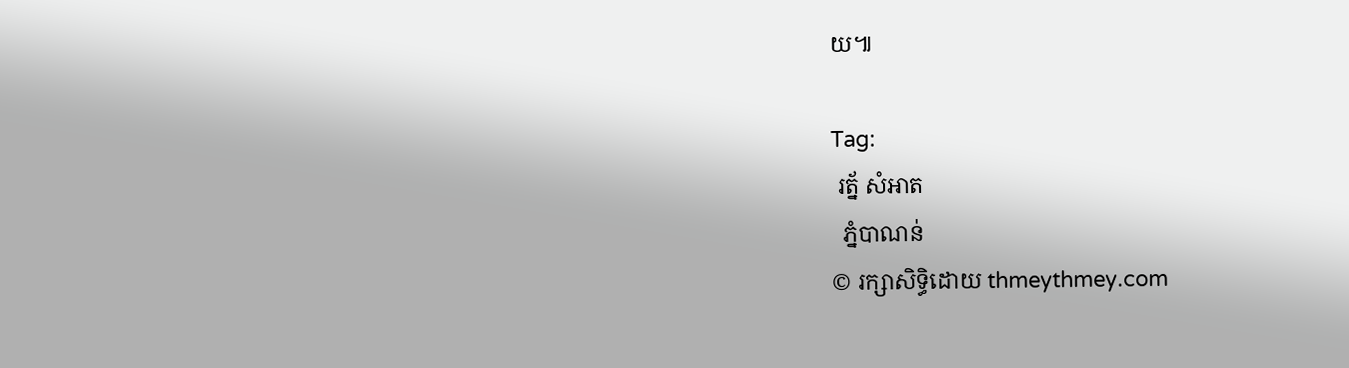យ៕

Tag:
 រត្ន័ សំអាត
  ភ្នំបាណន់
© រក្សាសិទ្ធិដោយ thmeythmey.com